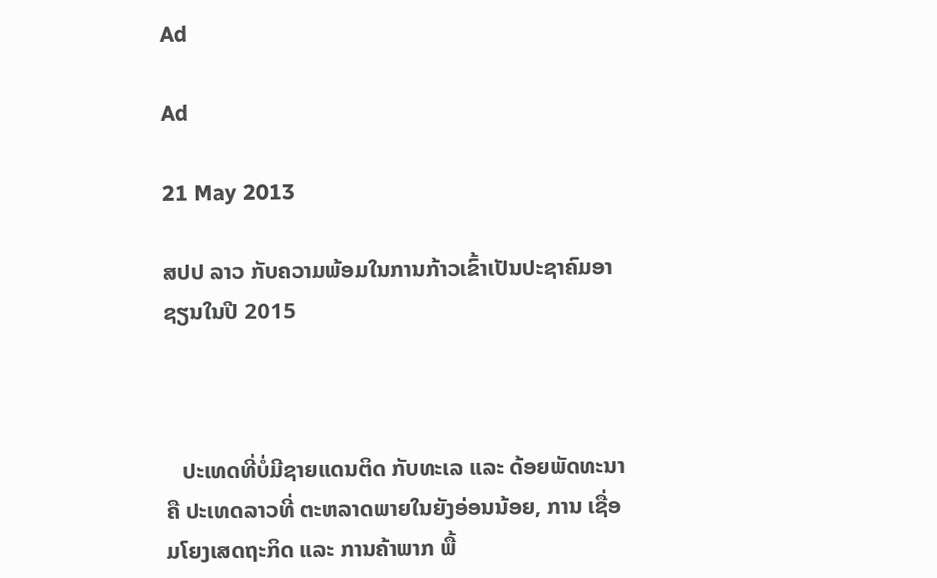Ad

Ad

21 May 2013

ສປປ ລາວ ກັບຄວາມພ້ອມໃນການກ້າວເຂົ້າເປັນປະຊາຄົມອາຊຽນໃນປີ 2015



   ປະເທດທີ່ບໍ່ມີຊາຍແດນຕິດ ກັບທະເລ ແລະ ດ້ອຍພັດທະນາ ຄື ປະເທດລາວທີ່ ຕະຫລາດພາຍໃນຍັງອ່ອນນ້ອຍ, ການ ເຊື່ອມໂຍງເສດຖະກິດ ແລະ ການຄ້າພາກ ພື້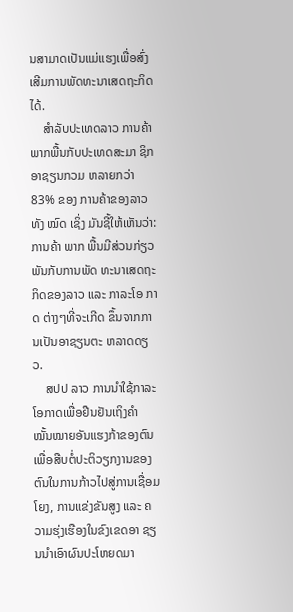ນສາມາດເປັນແມ່ແຮງເພື່ອສົ່ງ ເສີມການພັດທະນາເສດຖະກິດ ໄດ້.
    ສຳລັບປະເທດລາວ ການຄ້າ ພາກພື້ນກັບປະເທດສະມາ ຊິກອາຊຽນກວມ ຫລາຍກວ່າ 83% ຂອງ ການຄ້າຂອງລາວທັງ ໝົດ ເຊິ່ງ ມັນຊີ້ໃຫ້ເຫັນວ່າ: ການຄ້າ ພາກ ພື້ນມີສ່ວນກ່ຽວພັນກັບການພັດ ທະນາເສດຖະກິດຂອງລາວ ແລະ ກາລະໂອ ກາດ ຕ່າງໆທີ່ຈະເກີດ ຂຶ້ນຈາກການເປັນອາຊຽນຕະ ຫລາດດຽວ.
    ສປປ ລາວ ການນຳໃຊ້ກາລະໂອກາດເພື່ອຢືນຢັນເຖິງຄຳ ໝັ້ນໝາຍອັນແຮງກ້າຂອງຕົນເພື່ອສືບຕໍ່ປະຕິວຽກງານຂອງ ຕົນໃນການກ້າວໄປສູ່ການເຊື່ອມໂຍງ, ການແຂ່ງຂັນສູງ ແລະ ຄວາມຮຸ່ງເຮືອງໃນຂົງເຂດອາ ຊຽນນຳເອົາຜົນປະໂຫຍດມາ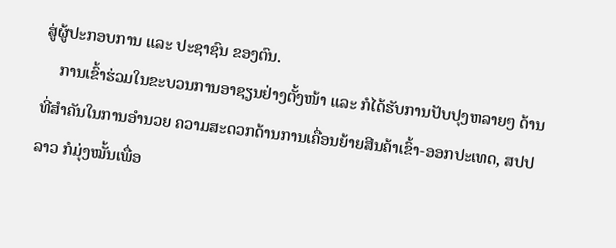ສູ່ຜູ້ປະກອບການ ແລະ ປະຊາຊົນ ຂອງຕົນ.
    ການເຂົ້າຮ່ວມໃນຂະບວນການອາຊຽນຢ່າງຕັ້ງໜ້າ ແລະ ກໍໄດ້ຮັບການປັບປຸງຫລາຍໆ ດ້ານທີ່ສຳຄັນໃນການອຳນວຍ ຄວາມສະດວກດ້ານການເຄື່ອນຍ້າຍສີນຄ້າເຂົ້າ-ອອກປະເທດ, ສປປ ລາວ ກໍມຸ່ງໝັ້ນເພື່ອ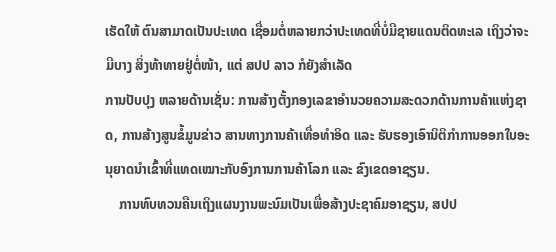ເຮັດໃຫ້ ຕົນສາມາດເປັນປະເທດ ເຊື່ອມຕໍ່ຫລາຍກວ່າປະເທດທີ່ບໍ່ມີຊາຍແດນຕິດທະເລ ເຖິງວ່າຈະມີບາງ ສິ່ງທ້າທາຍຢູ່ຕໍ່ໜ້າ, ແຕ່ ສປປ ລາວ ກໍຍັງສຳເລັດ
ການປັບປຸງ ຫລາຍດ້ານເຊັ່ນ: ການສ້າງຕັ້ງກອງເລຂາອຳນວຍຄວາມສະດວກດ້ານການຄ້າແຫ່ງຊາດ, ການສ້າງສູນຂໍ້ມູນຂ່າວ ສານທາງການຄ້າເທື່ອທຳອິດ ແລະ ຮັບຮອງເອົານິຕິກຳການອອກໃບອະນຸຍາດນຳເຂົ້າທີ່ແທດເໝາະກັບອົງການການຄ້າໂລກ ແລະ ຂົງເຂດອາຊຽນ.
    ການທົບທວນຄືນເຖິງແຜນງານພະນົມເປັນເພື່ອສ້າງປະຊາຄົມອາຊຽນ, ສປປ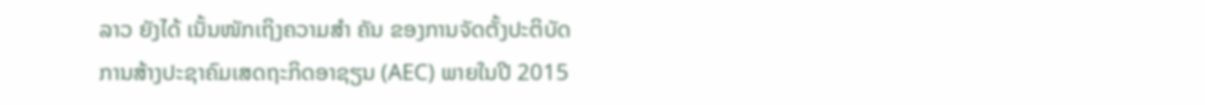ລາວ ຍັງໄດ້ ເນັ້ນໜັກເຖິງຄວາມສຳ ຄັນ ຂອງການຈັດຕັ້ງປະຕິບັດການສ້າງປະຊາຄົມເສດຖະກິດອາຊຽນ (AEC) ພາຍໃນປີ 2015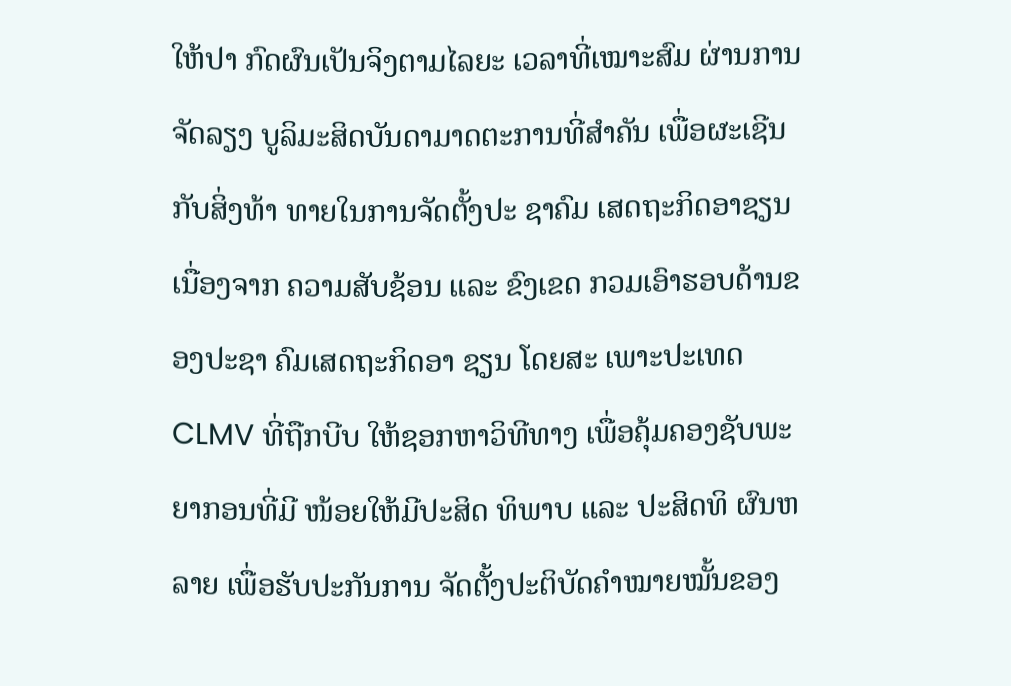ໃຫ້ປາ ກົດຜົນເປັນຈິງຕາມໄລຍະ ເວລາທີ່ເໝາະສົມ ຜ່ານການຈັດລຽງ ບູລິມະສິດບັນດາມາດຕະການທີ່ສຳຄັນ ເພື່ອຜະເຊີນກັບສິ່ງທ້າ ທາຍໃນການຈັດຕັ້ງປະ ຊາຄົມ ເສດຖະກິດອາຊຽນ ເນື່ອງຈາກ ຄວາມສັບຊ້ອນ ແລະ ຂົງເຂດ ກວມເອົາຮອບດ້ານຂອງປະຊາ ຄົມເສດຖະກິດອາ ຊຽນ ໂດຍສະ ເພາະປະເທດ CLMV ທີ່ຖືກບີບ ໃຫ້ຊອກຫາວິທີທາງ ເພື່ອຄຸ້ມຄອງຊັບພະຍາກອນທີ່ມີ ໜ້ອຍໃຫ້ມີປະສິດ ທິພາບ ແລະ ປະສິດທິ ຜົນຫລາຍ ເພື່ອຮັບປະກັນການ ຈັດຕັ້ງປະຕິບັດຄຳໝາຍໝັ້ນຂອງ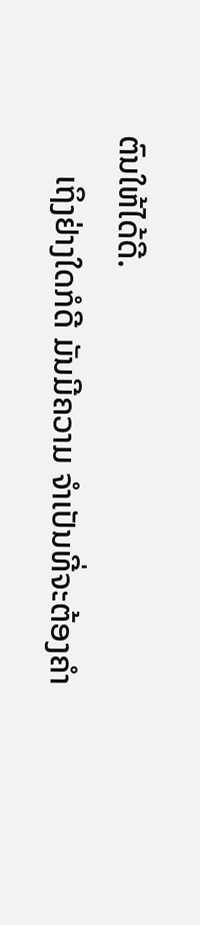ຕົນໃຫ້ໄດ້ດີ.
     ເຖິງຢ່າງໃດກໍດີ ມັນມີຄວາມ ຈຳເປັນທີ່ຈະຕ້ອງຄຳ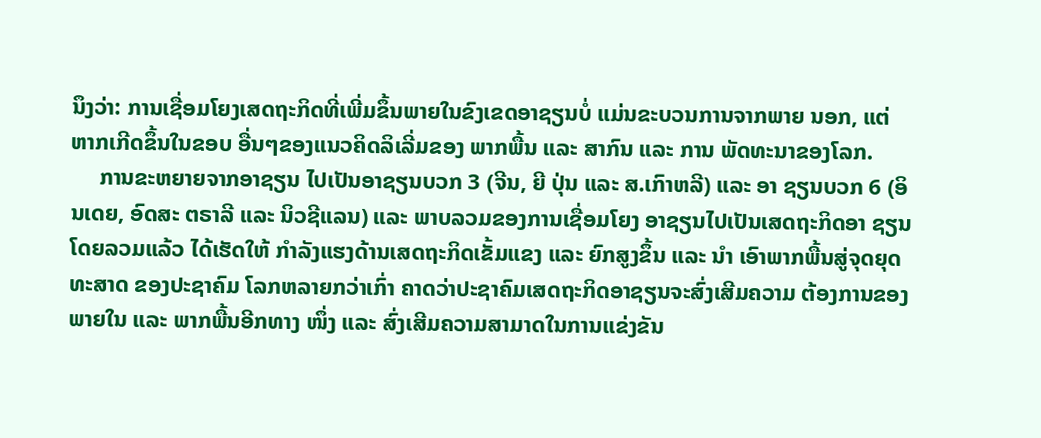ນຶງວ່າ: ການເຊື່ອມໂຍງເສດຖະກິດທີ່ເພີ່ມຂຶ້ນພາຍໃນຂົງເຂດອາຊຽນບໍ່ ແມ່ນຂະບວນການຈາກພາຍ ນອກ, ແຕ່ຫາກເກີດຂຶ້ນໃນຂອບ ອື່ນໆຂອງແນວຄິດລິເລີ່ມຂອງ ພາກພື້ນ ແລະ ສາກົນ ແລະ ການ ພັດທະນາຂອງໂລກ.
     ການຂະຫຍາຍຈາກອາຊຽນ ໄປເປັນອາຊຽນບວກ 3 (ຈີນ, ຍີ ປຸ່ນ ແລະ ສ.ເກົາຫລີ) ແລະ ອາ ຊຽນບວກ 6 (ອິນເດຍ, ອົດສະ ຕຣາລີ ແລະ ນິວຊີແລນ) ແລະ ພາບລວມຂອງການເຊື່ອມໂຍງ ອາຊຽນໄປເປັນເສດຖະກິດອາ ຊຽນ ໂດຍລວມແລ້ວ ໄດ້ເຮັດໃຫ້ ກຳລັງແຮງດ້ານເສດຖະກິດເຂັ້ມແຂງ ແລະ ຍົກສູງຂຶ້ນ ແລະ ນຳ ເອົາພາກພື້ນສູ່ຈຸດຍຸດທະສາດ ຂອງປະຊາຄົມ ໂລກຫລາຍກວ່າເກົ່າ ຄາດວ່າປະຊາຄົມເສດຖະກິດອາຊຽນຈະສົ່ງເສີມຄວາມ ຕ້ອງການຂອງພາຍໃນ ແລະ ພາກພື້ນອີກທາງ ໜຶ່ງ ແລະ ສົ່ງເສີມຄວາມສາມາດໃນການແຂ່ງຂັນ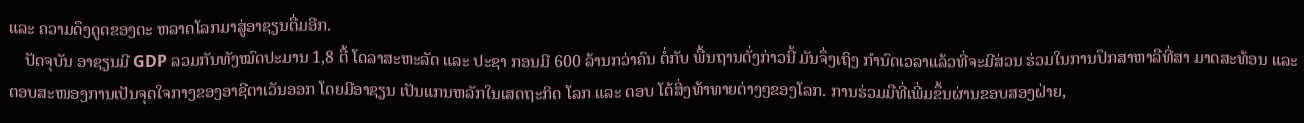ແລະ ຄວາມດຶງດູດຂອງຕະ ຫລາດໂລກມາສູ່ອາຊຽນຕື່ມອີກ.
    ປັດຈຸບັນ ອາຊຽນມີ GDP ລວມກັນທັງໝົດປະມານ 1,8 ຕື້ ໂດລາສະຫະລັດ ແລະ ປະຊາ ກອນມີ 600 ລ້ານກວ່າຄົນ ຕໍ່ກັບ ພື້ນຖານດັ່ງກ່າວນີ້ ມັນຈຶ່ງເຖິງ ກຳນົດເວລາແລ້ວທີ່ຈະມີສ່ວນ ຮ່ວມໃນການປຶກສາຫາລືທີ່ສາ ມາດສະທ້ອນ ແລະ ຕອບສະໜອງການເປັນຈຸດໃຈກາງຂອງອາຊີຕາເວັນອອກ ໂດຍມີອາຊຽນ ເປັນແກນຫລັກໃນເສດຖະກິດ ໂລກ ແລະ ຕອບ ໂຕ້ສິ່ງທ້າທາຍຕ່າງໆຂອງໂລກ. ການຮ່ວມມືທີ່ເພີ່ມຂຶ້ນຜ່ານຂອບສອງຝ່າຍ,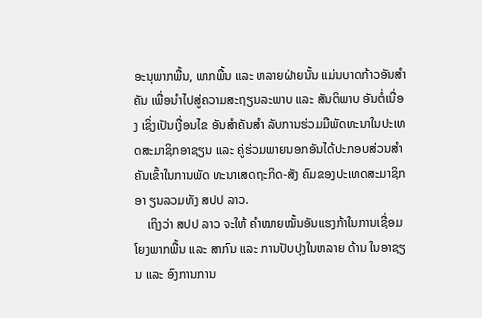ອະນຸພາກພື້ນ, ພາກພື້ນ ແລະ ຫລາຍຝ່າຍນັ້ນ ແມ່ນບາດກ້າວອັນສຳຄັນ ເພື່ອນຳໄປສູ່ຄວາມສະຖຽນລະພາບ ແລະ ສັນຕິພາບ ອັນຕໍ່ເນື່ອງ ເຊິ່ງເປັນເງື່ອນໄຂ ອັນສຳຄັນສຳ ລັບການຮ່ວມມືພັດທະນາໃນປະເທດສະມາຊິກອາຊຽນ ແລະ ຄູ່ຮ່ວມພາຍນອກອັນໄດ້ປະກອບສ່ວນສຳຄັນເຂົ້າໃນການພັດ ທະນາເສດຖະກິດ-ສັງ ຄົມຂອງປະເທດສະມາຊິກອາ ຽນລວມທັງ ສປປ ລາວ.
    ເຖິງວ່າ ສປປ ລາວ ຈະໃຫ້ ຄຳໝາຍໝັ້ນອັນແຮງກ້າໃນການເຊື່ອມໂຍງພາກພື້ນ ແລະ ສາກົນ ແລະ ການປັບປຸງໃນຫລາຍ ດ້ານ ໃນອາຊຽນ ແລະ ອົງການການ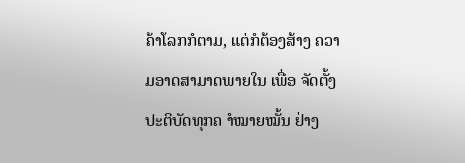ຄ້າໂລກກໍຕາມ, ແຕ່ກໍຕ້ອງສ້າງ ຄວາມອາດສາມາດພາຍໃນ ເພື່ອ ຈັດຕັ້ງປະຕິບັດທຸກຄ ຳໝາຍໝັ້ນ ຢ່າງ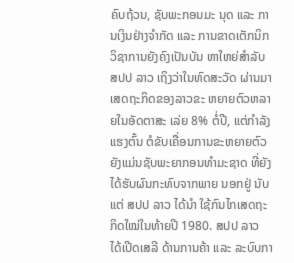ຄົບຖ້ວນ, ຊັບພະກອນມະ ນຸດ ແລະ ການເງິນຢ່າງຈຳກັດ ແລະ ການຂາດເຕັກນິກວິຊາການຍັງຄົງເປັນບັນ ຫາໃຫຍ່ສຳລັບ ສປປ ລາວ ເຖິງວ່າໃນທົດສະວັດ ຜ່ານມາ ເສດຖະກິດຂອງລາວຂະ ຫຍາຍຕົວຫລາຍໃນອັດຕາສະ ເລ່ຍ 8% ຕໍ່ປີ, ແຕ່ກຳລັງແຮງຕົ້ນ ຕໍຂັບເຄື່ອນການຂະຫຍາຍຕົວຍັງແມ່ນຊັບພະຍາກອນທຳມະຊາດ ທີ່ຍັງໄດ້ຮັບຜົນກະທົບຈາກພາຍ ນອກຢູ່ ນັບແຕ່ ສປປ ລາວ ໄດ້ນຳ ໃຊ້ກົນໄກເສດຖະກິດໃໝ່ໃນທ້າຍປີ 1980. ສປປ ລາວ ໄດ້ເປີດເສລີ ດ້ານການຄ້າ ແລະ ລະບົບກາ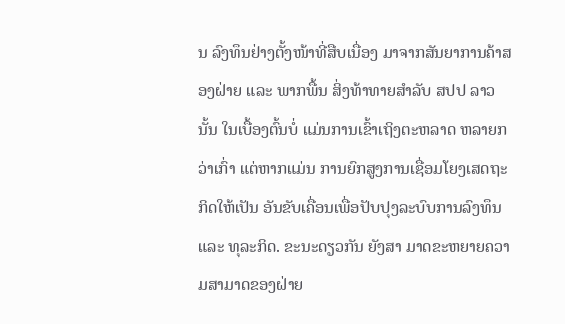ນ ລົງທຶນຢ່າງຕັ້ງໜ້າທີ່ສືບເນື່ອງ ມາຈາກສັນຍາການຄ້າສອງຝ່າຍ ແລະ ພາກພື້ນ ສິ່ງທ້າທາຍສຳລັບ ສປປ ລາວ ນັ້ນ ໃນເບື້ອງຕົ້ນບໍ່ ແມ່ນການເຂົ້າເຖິງຕະຫລາດ ຫລາຍກວ່າເກົ່າ ແຕ່ຫາກແມ່ນ ການຍົກສູງການເຊື່ອມໂຍງເສດຖະກິດໃຫ້ເປັນ ອັນຂັບເຄື່ອນເພື່ອປັບປຸງລະບົບການລົງທຶນ ແລະ ທຸລະກິດ. ຂະນະດຽວກັນ ຍັງສາ ມາດຂະຫຍາຍຄວາມສາມາດຂອງຝ່າຍ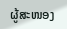ຜູ້ສະໜອງ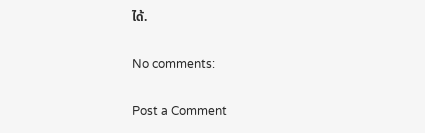ໄດ້.

No comments:

Post a Comment